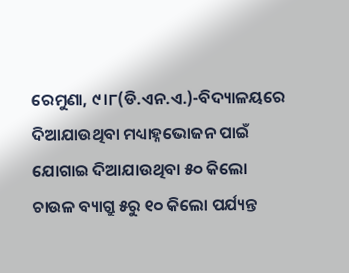ରେମୁଣା, ୯।୮(ଡି.ଏନ.ଏ.)-ବିଦ୍ୟାଳୟରେ ଦିଆଯାଉଥିବା ମଧ୍ୟାହ୍ନଭୋଜନ ପାଇଁ ଯୋଗାଇ ଦିଆଯାଉଥିବା ୫୦ କିଲୋ ଚାଉଳ ବ୍ୟାଗ୍ରୁ ୫ରୁ ୧୦ କିଲୋ ପର୍ଯ୍ୟନ୍ତ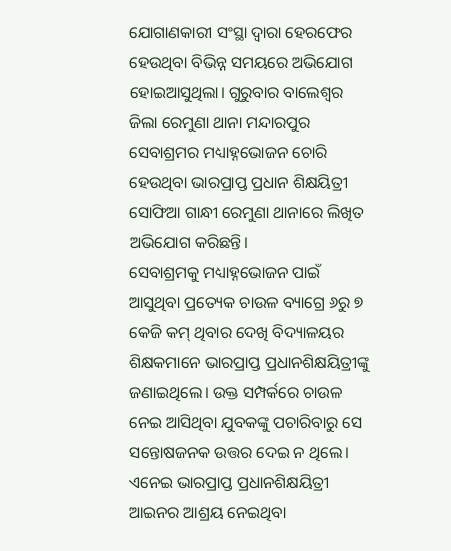ଯୋଗାଣକାରୀ ସଂସ୍ଥା ଦ୍ୱାରା ହେରଫେର ହେଉଥିବା ବିଭିନ୍ନ ସମୟରେ ଅଭିଯୋଗ ହୋଇଆସୁଥିଲା। ଗୁରୁବାର ବାଲେଶ୍ୱର ଜିଲା ରେମୁଣା ଥାନା ମନ୍ଦାରପୁର ସେବାଶ୍ରମର ମଧ୍ୟାହ୍ନଭୋଜନ ଚୋରି ହେଉଥିବା ଭାରପ୍ରାପ୍ତ ପ୍ରଧାନ ଶିକ୍ଷୟିତ୍ରୀ ସୋଫିଆ ଗାନ୍ଧୀ ରେମୁଣା ଥାନାରେ ଲିଖିତ ଅଭିଯୋଗ କରିଛନ୍ତି।
ସେବାଶ୍ରମକୁ ମଧ୍ୟାହ୍ନଭୋଜନ ପାଇଁ ଆସୁଥିବା ପ୍ରତ୍ୟେକ ଚାଉଳ ବ୍ୟାଗ୍ରେ ୬ରୁ ୭ କେଜି କମ୍ ଥିବାର ଦେଖି ବିଦ୍ୟାଳୟର ଶିକ୍ଷକମାନେ ଭାରପ୍ରାପ୍ତ ପ୍ରଧାନଶିକ୍ଷୟିତ୍ରୀଙ୍କୁ ଜଣାଇଥିଲେ। ଉକ୍ତ ସମ୍ପର୍କରେ ଚାଉଳ ନେଇ ଆସିଥିବା ଯୁବକଙ୍କୁ ପଚାରିବାରୁ ସେ ସନ୍ତୋଷଜନକ ଉତ୍ତର ଦେଇ ନ ଥିଲେ। ଏନେଇ ଭାରପ୍ରାପ୍ତ ପ୍ରଧାନଶିକ୍ଷୟିତ୍ରୀ ଆଇନର ଆଶ୍ରୟ ନେଇଥିବା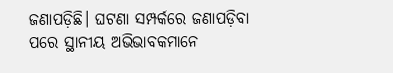ଜଣାପଡ଼ିଛି। ଘଟଣା ସମ୍ପର୍କରେ ଜଣାପଡ଼ିବା ପରେ ସ୍ଥାନୀୟ ଅଭିଭାବକମାନେ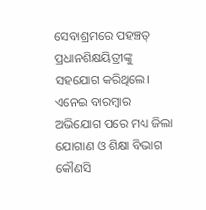ସେବାଶ୍ରମରେ ପହଞ୍ଚତ୍ ପ୍ରଧାନଶିକ୍ଷୟିତ୍ରୀଙ୍କୁ ସହଯୋଗ କରିଥିଲେ। ଏନେଇ ବାରମ୍ବାର ଅଭିଯୋଗ ପରେ ମଧ୍ୟ ଜିଲା ଯୋଗାଣ ଓ ଶିକ୍ଷା ବିଭାଗ କୌଣସି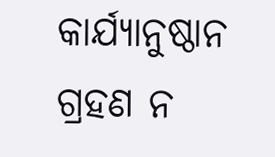କାର୍ଯ୍ୟାନୁଷ୍ଠାନ ଗ୍ରହଣ ନ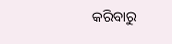କରିବାରୁ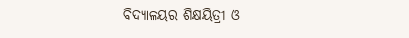ବିଦ୍ୟାଳୟର ଶିକ୍ଷୟିତ୍ରୀ ଓ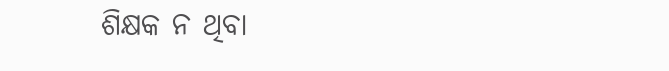ଶିକ୍ଷକ ନ ଥିବା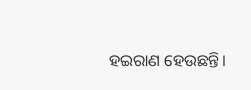ହଇରାଣ ହେଉଛନ୍ତି।